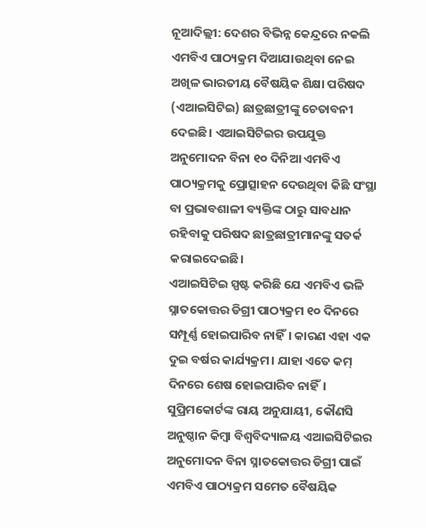ନୂଆଦିଲ୍ଲୀ: ଦେଶର ବିଭିନ୍ନ କେନ୍ଦ୍ରରେ ନକଲି ଏମବିଏ ପାଠ୍ୟକ୍ରମ ଦିଆଯାଉଥିବା ନେଇ ଅଖିଳ ଭାରତୀୟ ବୈଷୟିକ ଶିକ୍ଷା ପରିଷଦ (ଏଆଇସିଟିଇ) ଛାତ୍ରଛାତ୍ରୀଙ୍କୁ ଚେତାବନୀ ଦେଇଛି। ଏଆଇସିଟିଇର ଉପଯୁକ୍ତ ଅନୁମୋଦନ ବିନା ୧୦ ଦିନିଆ ଏମବିଏ ପାଠ୍ୟକ୍ରମକୁ ପ୍ରୋତ୍ସାହନ ଦେଉଥିବା କିଛି ସଂସ୍ଥା ବା ପ୍ରଭାବଶାଳୀ ବ୍ୟକ୍ତିଙ୍କ ଠାରୁ ସାବଧାନ ରହିବାକୁ ପରିଷଦ ଛାତ୍ରଛାତ୍ରୀମାନଙ୍କୁ ସତର୍କ କରାଇଦେଇଛି।
ଏଆଇସିଟିଇ ସ୍ପଷ୍ଟ କରିଛି ଯେ ଏମବିଏ ଭଳି ସ୍ନାତକୋତ୍ତର ଡିଗ୍ରୀ ପାଠ୍ୟକ୍ରମ ୧୦ ଦିନରେ ସମ୍ପୂର୍ଣ୍ଣ ହୋଇପାରିବ ନାହିଁ। କାରଣ ଏହା ଏକ ଦୁଇ ବର୍ଷର କାର୍ଯ୍ୟକ୍ରମ। ଯାହା ଏତେ କମ୍ ଦିନରେ ଶେଷ ହୋଇପାରିବ ନାହିଁ।
ସୁପ୍ରିମକୋର୍ଟଙ୍କ ରାୟ ଅନୁଯାୟୀ, କୌଣସି ଅନୁଷ୍ଠାନ କିମ୍ବା ବିଶ୍ୱବିଦ୍ୟାଳୟ ଏଆଇସିଟିଇର ଅନୁମୋଦନ ବିନା ସ୍ନାତକୋତ୍ତର ଡିଗ୍ରୀ ପାଇଁ ଏମବିଏ ପାଠ୍ୟକ୍ରମ ସମେତ ବୈଷୟିକ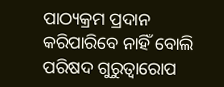ପାଠ୍ୟକ୍ରମ ପ୍ରଦାନ କରିପାରିବେ ନାହିଁ ବୋଲି ପରିଷଦ ଗୁରୁତ୍ୱାରୋପ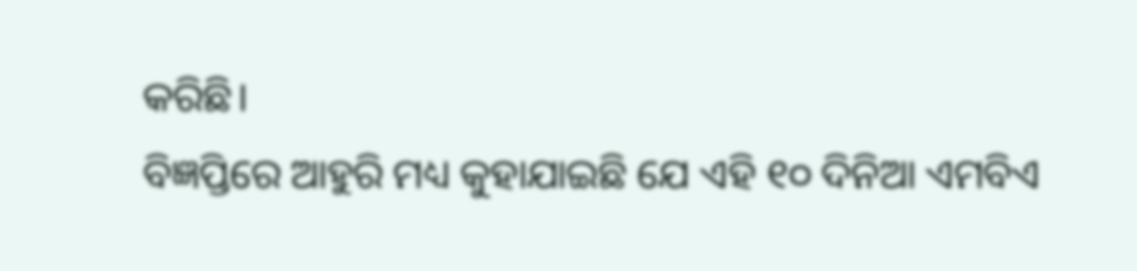କରିଛି।
ବିଜ୍ଞପ୍ତିରେ ଆହୁରି ମଧ୍ୟ କୁହାଯାଇଛି ଯେ ଏହି ୧୦ ଦିନିଆ ଏମବିଏ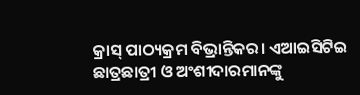କ୍ରାସ୍ ପାଠ୍ୟକ୍ରମ ବିଭ୍ରାନ୍ତିକର। ଏଆଇସିଟିଇ ଛାତ୍ରଛାତ୍ରୀ ଓ ଅଂଶୀଦାରମାନଙ୍କୁ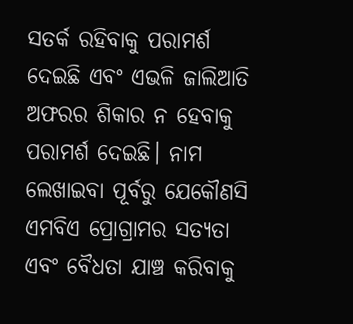ସତର୍କ ରହିବାକୁ ପରାମର୍ଶ ଦେଇଛି ଏବଂ ଏଭଳି ଜାଲିଆତି ଅଫରର ଶିକାର ନ ହେବାକୁ ପରାମର୍ଶ ଦେଇଛି। ନାମ ଲେଖାଇବା ପୂର୍ବରୁ ଯେକୌଣସି ଏମବିଏ ପ୍ରୋଗ୍ରାମର ସତ୍ୟତା ଏବଂ ବୈଧତା ଯାଞ୍ଚ କରିବାକୁ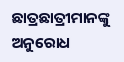ଛାତ୍ରଛାତ୍ରୀମାନଙ୍କୁ ଅନୁରୋଧ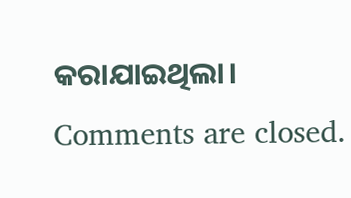କରାଯାଇଥିଲା।
Comments are closed.